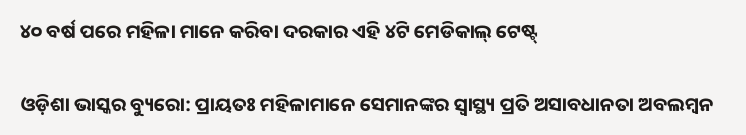୪୦ ବର୍ଷ ପରେ ମହିଳା ମାନେ କରିବା ଦରକାର ଏହି ୪ଟି ମେଡିକାଲ୍ ଟେଷ୍ଟ୍

ଓଡ଼ିଶା ଭାସ୍କର ବ୍ୟୁରୋ: ପ୍ରାୟତଃ ମହିଳାମାନେ ସେମାନଙ୍କର ସ୍ୱାସ୍ଥ୍ୟ ପ୍ରତି ଅସାବଧାନତା ଅବଲମ୍ବନ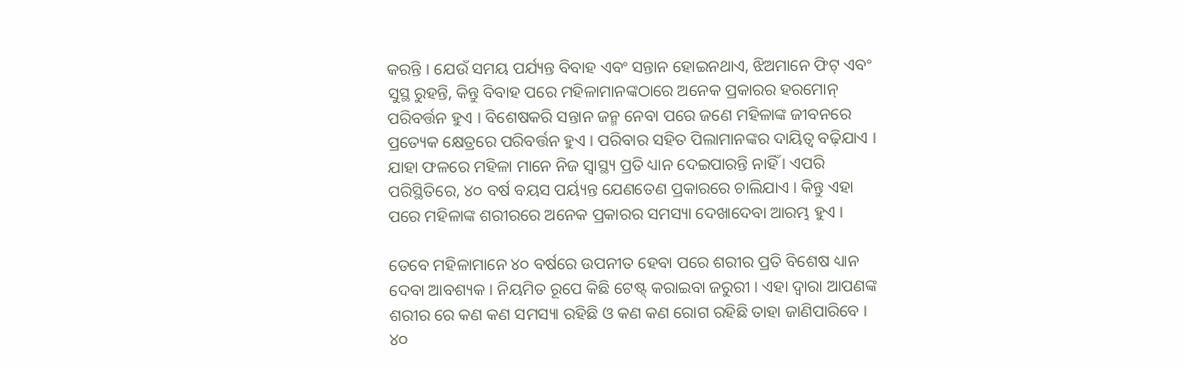କରନ୍ତି । ଯେଉଁ ସମୟ ପର୍ଯ୍ୟନ୍ତ ବିବାହ ଏବଂ ସନ୍ତାନ ହୋଇନଥାଏ, ଝିଅମାନେ ଫିଟ୍ ଏବଂ ସୁସ୍ଥ ରୁହନ୍ତି, କିନ୍ତୁ ବିବାହ ପରେ ମହିଳାମାନଙ୍କଠାରେ ଅନେକ ପ୍ରକାରର ହରମୋନ୍ ପରିବର୍ତ୍ତନ ହୁଏ । ବିଶେଷକରି ସନ୍ତାନ ଜନ୍ମ ନେବା ପରେ ଜଣେ ମହିଳାଙ୍କ ଜୀବନରେ ପ୍ରତ୍ୟେକ କ୍ଷେତ୍ରରେ ପରିବର୍ତ୍ତନ ହୁଏ । ପରିବାର ସହିତ ପିଲାମାନଙ୍କର ଦାୟିତ୍ୱ ବଢ଼ିଯାଏ । ଯାହା ଫଳରେ ମହିଳା ମାନେ ନିଜ ସ୍ୱାସ୍ଥ୍ୟ ପ୍ରତି ଧ୍ୟାନ ଦେଇପାରନ୍ତି ନାହିଁ । ଏପରି ପରିସ୍ଥିତିରେ, ୪୦ ବର୍ଷ ବୟସ ପର୍ୟ୍ୟନ୍ତ ଯେଣତେଣ ପ୍ରକାରରେ ଚାଲିଯାଏ । କିନ୍ତୁ ଏହା ପରେ ମହିଳାଙ୍କ ଶରୀରରେ ଅନେକ ପ୍ରକାରର ସମସ୍ୟା ଦେଖାଦେବା ଆରମ୍ଭ ହୁଏ ।

ତେବେ ମହିଳାମାନେ ୪୦ ବର୍ଷରେ ଉପନୀତ ହେବା ପରେ ଶରୀର ପ୍ରତି ବିଶେଷ ଧ୍ୟାନ ଦେବା ଆବଶ୍ୟକ । ନିୟମିତ ରୂପେ କିଛି ଟେଷ୍ଟ୍ କରାଇବା ଜରୁରୀ । ଏହା ଦ୍ୱାରା ଆପଣଙ୍କ ଶରୀର ରେ କଣ କଣ ସମସ୍ୟା ରହିଛି ଓ କଣ କଣ ରୋଗ ରହିଛି ତାହା ଜାଣିପାରିବେ । ୪୦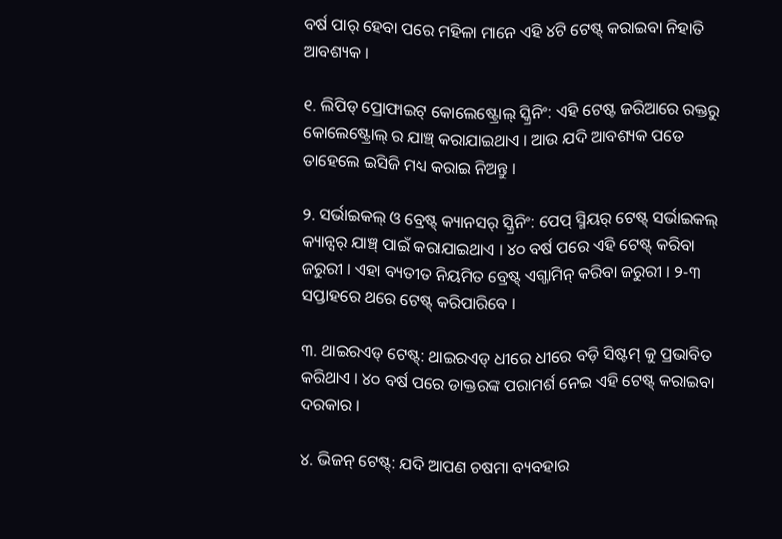ବର୍ଷ ପାର୍ ହେବା ପରେ ମହିଳା ମାନେ ଏହି ୪ଟି ଟେଷ୍ଟ୍ କରାଇବା ନିହାତି ଆବଶ୍ୟକ ।

୧. ଲିପିଡ୍ ପ୍ରୋଫାଇଟ୍ କୋଲେଷ୍ଟ୍ରୋଲ୍ ସ୍କ୍ରିନିଂ: ଏହି ଟେଷ୍ଟ ଜରିଆରେ ରକ୍ତରୁ କୋଲେଷ୍ଟ୍ରୋଲ୍ ର ଯାଞ୍ଚ୍ କରାଯାଇଥାଏ । ଆଉ ଯଦି ଆବଶ୍ୟକ ପଡେ ତାହେଲେ ଇସିଜି ମଧ୍ୟ କରାଇ ନିଅନ୍ତୁ ।

୨. ସର୍ଭାଇକଲ୍ ଓ ବ୍ରେଷ୍ଟ୍ କ୍ୟାନସର୍ ସ୍କ୍ରିନିଂ: ପେପ୍ ସ୍ମିୟର୍ ଟେଷ୍ଟ୍ ସର୍ଭାଇକଲ୍ କ୍ୟାନ୍ସର୍ ଯାଞ୍ଚ୍ ପାଇଁ କରାଯାଇଥାଏ । ୪୦ ବର୍ଷ ପରେ ଏହି ଟେଷ୍ଟ୍ କରିବା ଜରୁରୀ । ଏହା ବ୍ୟତୀତ ନିୟମିତ ବ୍ରେଷ୍ଟ୍ ଏଗ୍ଜାମିନ୍ କରିବା ଜରୁରୀ । ୨-୩ ସପ୍ତାହରେ ଥରେ ଟେଷ୍ଟ୍ କରିପାରିବେ ।

୩. ଥାଇରଏଡ୍ ଟେଷ୍ଟ୍: ଥାଇରଏଡ୍ ଧୀରେ ଧୀରେ ବଡ଼ି ସିଷ୍ଟମ୍ କୁ ପ୍ରଭାବିତ କରିଥାଏ । ୪୦ ବର୍ଷ ପରେ ଡାକ୍ତରଙ୍କ ପରାମର୍ଶ ନେଇ ଏହି ଟେଷ୍ଟ୍ କରାଇବା ଦରକାର ।

୪. ଭିଜନ୍ ଟେଷ୍ଟ୍: ଯଦି ଆପଣ ଚଷମା ବ୍ୟବହାର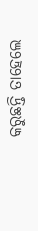କରୁଛନ୍ତି ତାହେଲେ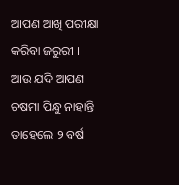ଆପଣ ଆଖି ପରୀକ୍ଷା କରିବା ଜରୁରୀ । ଆଉ ଯଦି ଆପଣ ଚଷମା ପିନ୍ଧୁ ନାହାନ୍ତି ତାହେଲେ ୨ ବର୍ଷ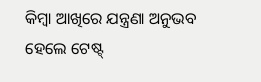କିମ୍ବା ଆଖିରେ ଯନ୍ତ୍ରଣା ଅନୁଭବ ହେଲେ ଟେଷ୍ଟ୍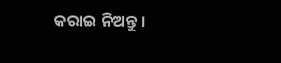କରାଇ ନିଅନ୍ତୁ ।